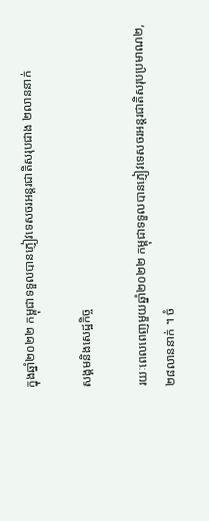ក្នុងឆ្នាំ២០២២ កម្ពុជាទទួលបានភ្ញៀវទេសចរអន្តរជាតិសរុបជាង ២លាននាក់

សង្គមនិងសេដ្ឋកិច្ច

រយៈពេលពេញមួយឆ្នាំ២០២២ កម្ពុជាទទួលបានភ្ញៀវទេសចរអន្តរជាតិសរុបប្រមាណ២,២៨លាននាក់ ។ ចំ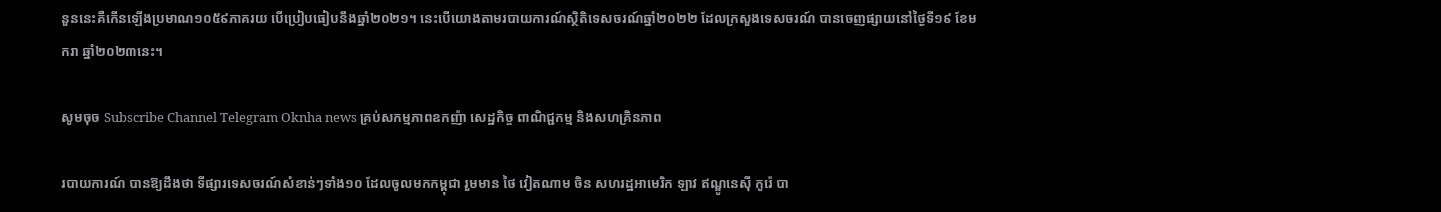នួននេះគឺកើនឡើងប្រមាណ១០៥៩ភាគរយ បើប្រៀបធៀបនឹងឆ្នាំ២០២១។ នេះបើយោងតាមរបាយការណ៍ស្ថិតិទេសចរណ៍ឆ្នាំ២០២២ ដែលក្រសួងទេសចរណ៍ បានចេញផ្សាយនៅថ្ងៃទី១៩ ខែមករា ឆ្នាំ២០២៣នេះ។

សូមចុច Subscribe Channel Telegram Oknha news គ្រប់សកម្មភាពឧកញ៉ា សេដ្ឋកិច្ច ពាណិជ្ជកម្ម និងសហគ្រិនភាព

របាយការណ៍ បានឱ្យដឹងថា ទីផ្សារទេសចរណ៍សំខាន់ៗទាំង១០ ដែលចូលមកកម្ពុជា រួមមាន ថៃ វៀតណាម ចិន សហរដ្ឋអាមេរិក ឡាវ ឥណ្ឌូនេស៊ី កូរ៉េ បា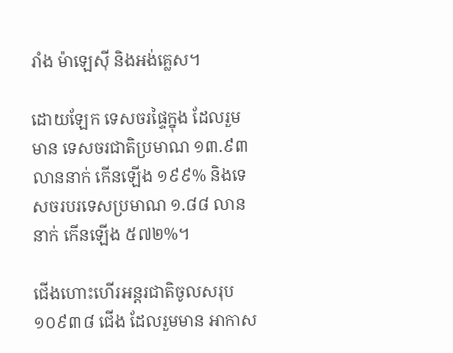រាំង ម៉ាឡេស៊ី និងអង់គ្លេស។

ដោយឡែក ទេសចរផ្ទៃក្នុង ដែលរួមមាន ទេសចរជាតិប្រមាណ ១៣.៩៣ លាននាក់ កើនឡើង ១៩៩% និងទេសចរបរទេសប្រមាណ ១.៨៨ លាននាក់ កើនឡើង ៥៧២%។

ជើងហោះហើរអន្តរជាតិចូលសរុប ១០៩៣៨ ជើង ដែលរួមមាន អាកាស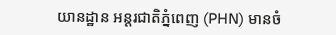យានដ្ឋាន អន្តរជាតិភ្នំពេញ (PHN) មានចំ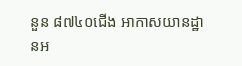នួន ៨៧៤០ជើង អាកាសយានដ្ឋានអ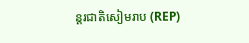ន្តរជាតិសៀមរាប (REP)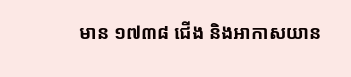មាន ១៧៣៨ ជើង និងអាកាសយាន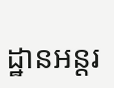ដ្ឋានអន្តរ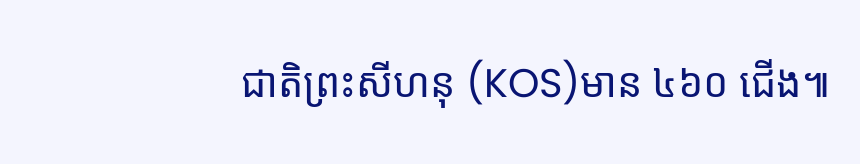ជាតិព្រះសីហនុ (KOS)មាន ៤៦០ ជើង៕